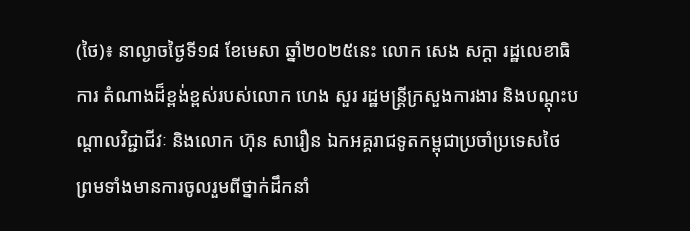(ថៃ)៖ នាល្ងាចថ្ងៃទី១៨ ខែមេសា ឆ្នាំ២០២៥នេះ លោក សេង សក្តា រដ្ឋលេខាធិការ តំណាងដ៏ខ្ពង់ខ្ពស់របស់លោក ហេង សួរ រដ្ឋមន្រ្តីក្រសួងការងារ និងបណ្តុះបណ្តាលវិជ្ជាជីវៈ និងលោក ហ៊ុន សារឿន ឯកអគ្គរាជទូតកម្ពុជាប្រចាំប្រទេសថៃ ព្រមទាំងមានការចូលរួមពីថ្នាក់ដឹកនាំ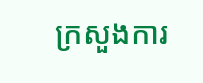ក្រសួងការ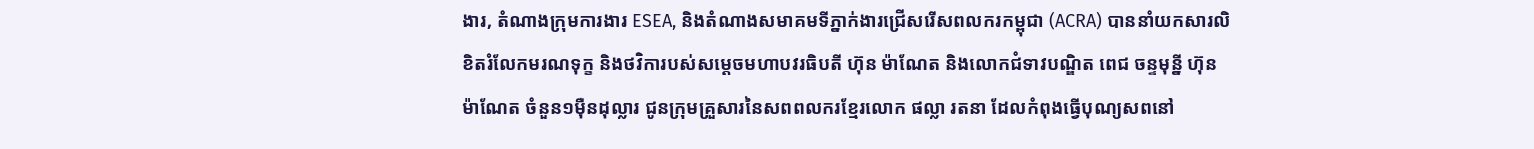ងារ, តំណាងក្រុមការងារ ESEA, និងតំណាងសមាគមទីភ្នាក់ងារជ្រើសរើសពលករកម្ពុជា (ACRA) បាននាំយកសារលិខិតរំលែកមរណទុក្ខ និងថវិការបស់សម្តេចមហាបវរធិបតី ហ៊ុន ម៉ាណែត និងលោកជំទាវបណ្ឌិត ពេជ ចន្ទមុន្នី ហ៊ុន ម៉ាណែត ចំនួន១ម៉ឺនដុល្លារ ជូនក្រុមគ្រួសារនៃសពពលករខ្មែរលោក ផល្លា រតនា ដែលកំពុងធ្វើបុណ្យសពនៅ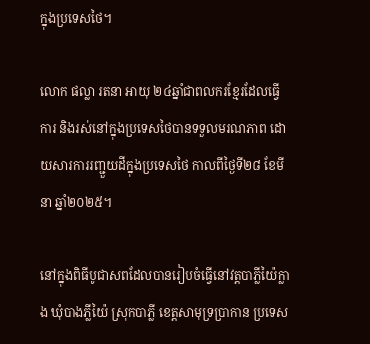ក្នុងប្រទេសថៃ។

លោក ផល្លា រតនា អាយុ ២៤ឆ្នាំជាពលករខ្មែរដែលធ្វើការ និងរស់នៅក្នុងប្រទេសថៃបានទទួលមរណភាព ដោយសារការរញ្ជួយដីក្នុងប្រទេសថៃ កាលពីថ្ងៃទី២៨ ខែមីនា ឆ្នាំ២០២៥។

នៅក្នុងពិធីបូជាសពដែលបានរៀបចំធ្វើនៅវត្តបាភ្លីយ៉ៃក្លាង ឃុំបាងភ្លីយ៉ៃ ស្រុកបាភ្លី ខេត្តសាមុទ្រប្រាកាន ប្រទេស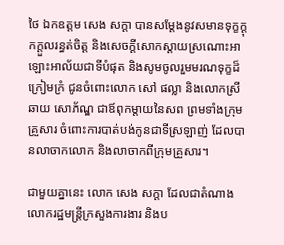ថៃ ឯកឧត្តម សេង សក្តា បានសម្តែងនូវសមានទុក្ខក្តុកក្តួលរន្ធត់ចិត្ត និងសេចក្តីសោកស្តាយស្រណោះអាឡោះអាល័យជាទីបំផុត និងសូមចូលរួមមរណទុក្ខដ៏ក្រៀមក្រំ ជូនចំពោះលោក សៅ ផល្លា និងលោកស្រី ឆាយ សោភ័ណ្ឌ ជាឪពុកម្តាយនៃសព ព្រមទាំងក្រុមគ្រួសារ ចំពោះការបាត់បង់កូនជាទីស្រឡាញ់ ដែលបានលាចាកលោក និងលាចាកពីក្រុមគ្រួសារ។

ជាមួយគ្នានេះ លោក សេង សក្តា ដែលជាតំណាង លោករដ្ឋមន្ត្រីក្រសួងការងារ និងប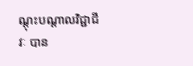ណ្តុះបណ្តាលវិជ្ជាជីវៈ បាន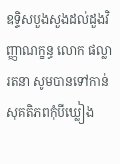ឧទ្ទិសបួងសួងដល់ដួងវិញ្ញាណក្ខន្ធ លោក ផល្លា រតនា សូមបានទៅកាន់សុគតិភពកុំបីឃ្លៀង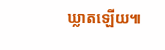ឃ្លាតឡើយ៕